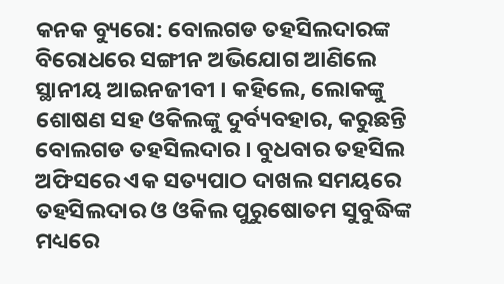କନକ ବ୍ୟୁରୋ: ବୋଲଗଡ ତହସିଲଦାରଙ୍କ ବିରୋଧରେ ସଙ୍ଗୀନ ଅଭିଯୋଗ ଆଣିଲେ ସ୍ଥାନୀୟ ଆଇନଜୀବୀ । କହିଲେ, ଲୋକଙ୍କୁ ଶୋଷଣ ସହ ଓକିଲଙ୍କୁ ଦୁର୍ବ୍ୟବହାର, କରୁଛନ୍ତି ବୋଲଗଡ ତହସିଲଦାର । ବୁଧବାର ତହସିଲ ଅଫିସରେ ଏକ ସତ୍ୟପାଠ ଦାଖଲ ସମୟରେ ତହସିଲଦାର ଓ ଓକିଲ ପୁରୁଷୋତମ ସୁବୁଦ୍ଧିଙ୍କ ମଧ୍ୟରେ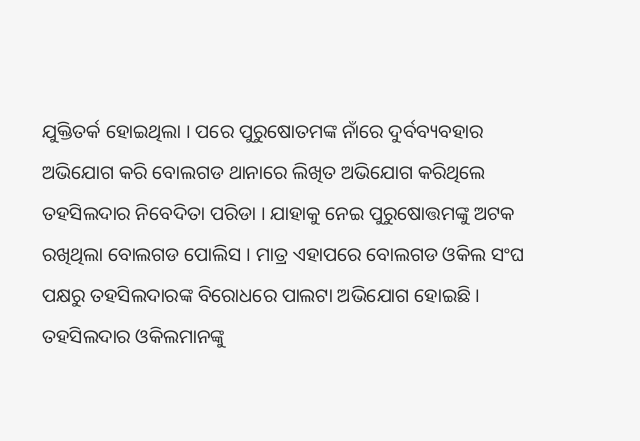ଯୁକ୍ତିତର୍କ ହୋଇଥିଲା । ପରେ ପୁରୁଷୋତମଙ୍କ ନାଁରେ ଦୁର୍ବବ୍ୟବହାର ଅଭିଯୋଗ କରି ବୋଲଗଡ ଥାନାରେ ଲିଖିତ ଅଭିଯୋଗ କରିଥିଲେ ତହସିଲଦାର ନିବେଦିତା ପରିଡା । ଯାହାକୁ ନେଇ ପୁରୁଷୋତ୍ତମଙ୍କୁ ଅଟକ ରଖିଥିଲା ବୋଲଗଡ ପୋଲିସ । ମାତ୍ର ଏହାପରେ ବୋଲଗଡ ଓକିଲ ସଂଘ ପକ୍ଷରୁ ତହସିଲଦାରଙ୍କ ବିରୋଧରେ ପାଲଟା ଅଭିଯୋଗ ହୋଇଛି ।
ତହସିଲଦାର ଓକିଲମାନଙ୍କୁ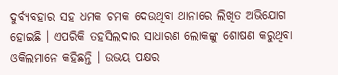ଦୁର୍ବ୍ୟବହାର ସହ ଧମକ ଚମକ ଦେଉଥିବା ଥାନାରେ ଲିଖିତ ଅଭିଯୋଗ ହୋଇଛି । ଏପରିକି ତହସିଲଦାର ସାଧାରଣ ଲୋକଙ୍କୁ ଶୋଷଣ କରୁଥିବା ଓକିଲମାନେ କହିଛନ୍ତି । ଉଭୟ ପକ୍ଷର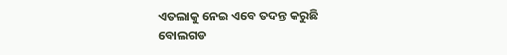ଏତଲାକୁ ନେଇ ଏବେ ତଦନ୍ତ କରୁଛି ବୋଲଗଡ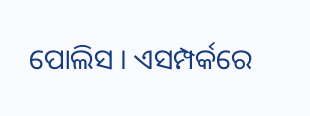ପୋଲିସ । ଏସମ୍ପର୍କରେ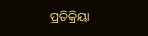ପ୍ରତିକ୍ରିୟା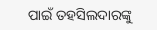ପାଇଁ ତହସିଲଦାରଙ୍କୁ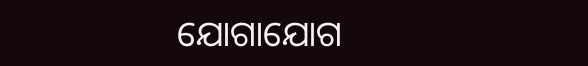ଯୋଗାଯୋଗ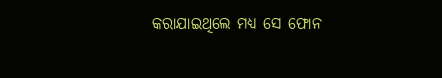କରାଯାଇଥିଲେ ମଧ୍ୟ ସେ ଫୋନ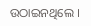ଉଠାଇନଥିଲେ ।